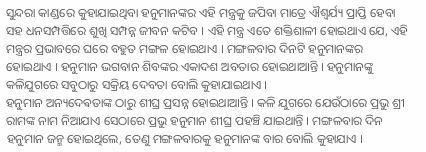ସୁନ୍ଦରା କାଣ୍ଡରେ କୁହାଯାଇଥିବା ହନୁମାନଙ୍କର ଏହି ମନ୍ତ୍ରକୁ ଜପିବା ମାତ୍ରେ ଐଶ୍ୱର୍ଯ୍ୟ ପ୍ରାପ୍ତି ହେବା ସହ ଧନସମ୍ପତ୍ତିରେ ଶୁଖି ସମ୍ପନ୍ନ ଜୀବନ କଟିବ । ଏହି ମନ୍ତ୍ର ଏତେ ଶକ୍ତିଶାଳୀ ହୋଇଥାଏ ଯେ, ଏହି ମନ୍ତ୍ରର ପ୍ରଭାବରେ ଘରେ ବହୁତ ମଙ୍ଗଳ ହୋଇଥାଏ । ମଙ୍ଗଳବାର ଦିନଟି ହନୁମାନଙ୍କର ହୋଇଥାଏ । ହନୁମାନ ଭଗବାନ ଶିବଙ୍କର ଏକାଦଶ ଅବତାର ହୋଇଥାଆନ୍ତି । ହନୁମାନଙ୍କୁ କଳିଯୁଗରେ ସବୁଠାରୁ ସକ୍ରିୟ ଦେବତା ବୋଲି କୁହାଯାଇଥାଏ ।
ହନୁମାନ ଅନ୍ୟଦେଵତାଙ୍କ ଠାରୁ ଶୀଘ୍ର ପ୍ରସନ୍ନ ହୋଇଥାଆନ୍ତି । କଳି ଯୁଗରେ ଯେଉଁଠାରେ ପ୍ରଭୁ ଶ୍ରୀ ରାମଙ୍କ ନାମ ନିଆଯାଏ ସେଠାରେ ପ୍ରଭୁ ହନୁମାନ ଶୀଘ୍ର ପହଞ୍ଚି ଯାଇଥାନ୍ତି । ମଙ୍ଗଳବାର ଦିନ ହନୁମାନ ଜନ୍ମ ହୋଇଥିଲେ, ତେଣୁ ମଙ୍ଗଳବାରକୁ ହନୁମାନଙ୍କ ବାର ବୋଲି କୁହାଯାଏ ।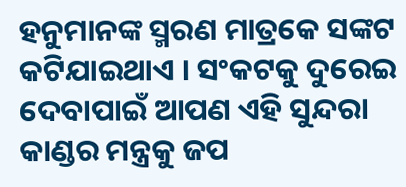ହନୁମାନଙ୍କ ସ୍ମରଣ ମାତ୍ରକେ ସଙ୍କଟ କଟିଯାଇଥାଏ । ସଂକଟକୁ ଦୁରେଇ ଦେବାପାଇଁ ଆପଣ ଏହି ସୁନ୍ଦରା କାଣ୍ଡର ମନ୍ତ୍ରକୁ ଜପ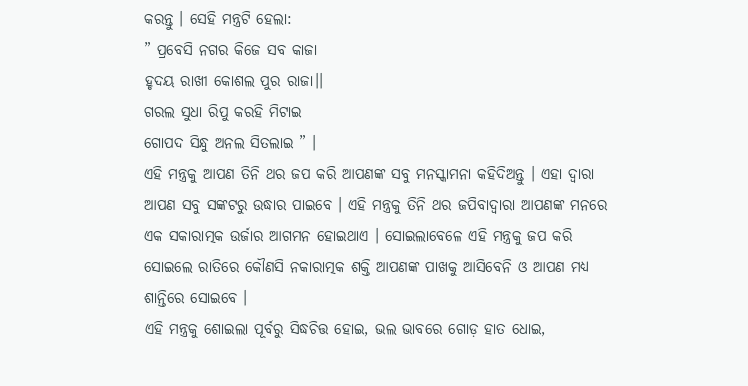କରନ୍ତୁ । ସେହି ମନ୍ତ୍ରଟି ହେଲା:
” ପ୍ରବେସି ନଗର କିଜେ ସବ କାଜା
ହୃଦୟ ରାଖୀ କୋଶଲ ପୁର ରାଜା।।
ଗରଲ ସୁଧା ରିପୁ କରହି ମିଟାଇ
ଗୋପଦ ସିନ୍ଧୁ ଅନଲ ସିତଲାଇ ” ।
ଏହି ମନ୍ତ୍ରକୁ ଆପଣ ତିନି ଥର ଜପ କରି ଆପଣଙ୍କ ସବୁ ମନସ୍କାମନା କହିଦିଅନ୍ତୁ । ଏହା ଦ୍ୱାରା ଆପଣ ସବୁ ସଙ୍କଟରୁ ଉଦ୍ଧାର ପାଇବେ । ଏହି ମନ୍ତ୍ରକୁ ତିନି ଥର ଜପିବାଦ୍ୱାରା ଆପଣଙ୍କ ମନରେ ଏକ ସକାରାତ୍ମକ ଉର୍ଜାର ଆଗମନ ହୋଇଥାଏ । ସୋଇଲାବେଳେ ଏହି ମନ୍ତ୍ରକୁ ଜପ କରି ସୋଇଲେ ରାତିରେ କୌଣସି ନକାରାତ୍ମକ ଶକ୍ତି ଆପଣଙ୍କ ପାଖକୁ ଆସିବେନି ଓ ଆପଣ ମଧ୍ୟ ଶାନ୍ତିରେ ସୋଇବେ ।
ଏହି ମନ୍ତ୍ରକୁ ଶୋଇଲା ପୂର୍ବରୁ ସିଦ୍ଧଚିତ୍ତ ହୋଇ, ଭଲ ଭାବରେ ଗୋଡ଼ ହାତ ଧୋଇ,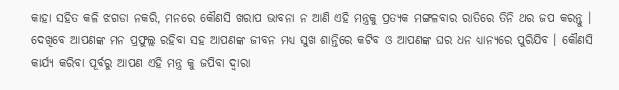କାହା ସହିତ କଳି ଝଗଡା ନକରି, ମନରେ କୌଣସି ଖରାପ ଭାବନା ନ ଆଣି ଏହି ମନ୍ତ୍ରକୁ ପ୍ରତ୍ୟକ ମଙ୍ଗଳବାର ରାତିରେ ତିନି ଥର ଜପ କରନ୍ତୁ । ଦେଖିବେ ଆପଣଙ୍କ ମନ ପ୍ରଫୁଲ୍ଲ ରହିବା ସହ ଆପଣଙ୍କ ଜୀବନ ମଧ୍ୟ ସୁଖ ଶାନ୍ତିରେ କଟିବ ଓ ଆପଣଙ୍କ ଘର ଧନ ଧ୍ୟାନ୍ୟରେ ପୁରିଯିବ । କୌଣସି କାର୍ଯ୍ୟ କରିବା ପୂର୍ବରୁ ଆପଣ ଏହି ମନ୍ତ୍ର କୁ ଜପିବା ଦ୍ୱାରା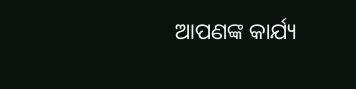ଆପଣଙ୍କ କାର୍ଯ୍ୟ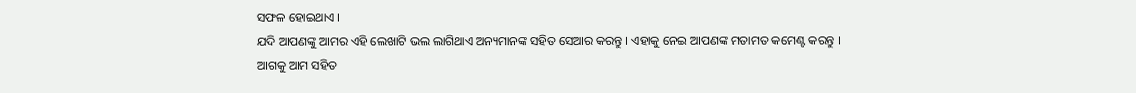ସଫଳ ହୋଇଥାଏ ।
ଯଦି ଆପଣଙ୍କୁ ଆମର ଏହି ଲେଖାଟି ଭଲ ଲାଗିଥାଏ ଅନ୍ୟମାନଙ୍କ ସହିତ ସେଆର କରନ୍ତୁ । ଏହାକୁ ନେଇ ଆପଣଙ୍କ ମତାମତ କମେଣ୍ଟ କରନ୍ତୁ । ଆଗକୁ ଆମ ସହିତ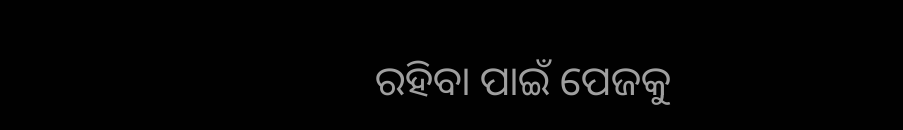ରହିବା ପାଇଁ ପେଜକୁ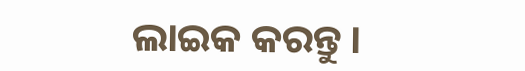ଲାଇକ କରନ୍ତୁ ।